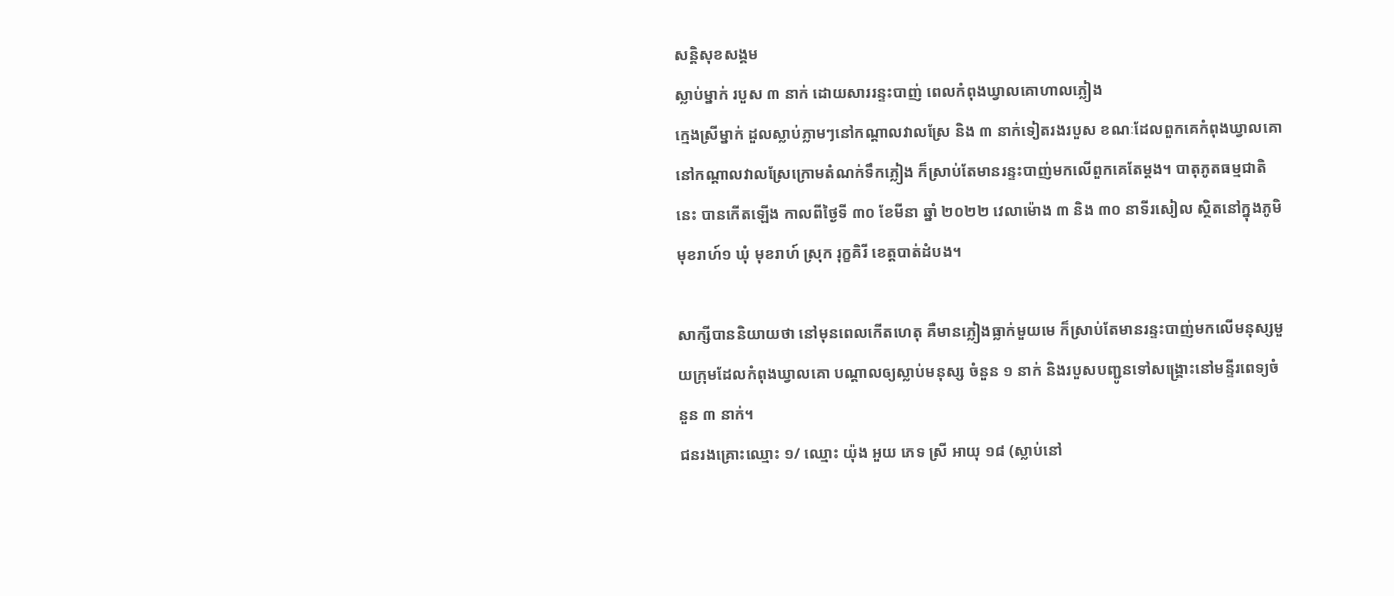សន្តិសុខសង្គម
ស្លាប់ម្នាក់ របួស ៣ នាក់ ដោយសាររន្ទះបាញ់ ពេលកំពុងឃ្វាលគោហាលភ្លៀង
ក្មេងស្រីម្នាក់ ដួលស្លាប់ភ្លាមៗនៅកណ្តាលវាលស្រែ និង ៣ នាក់ទៀតរងរបួស ខណៈដែលពួកគេកំពុងឃ្វាលគោនៅកណ្តាលវាលស្រែក្រោមតំណក់ទឹកភ្លៀង ក៏ស្រាប់តែមានរន្ទះបាញ់មកលើពួកគេតែម្តង។ បាតុភូតធម្មជាតិនេះ បានកើតឡើង កាលពីថ្ងៃទី ៣០ ខែមីនា ឆ្នាំ ២០២២ វេលាម៉ោង ៣ និង ៣០ នាទីរសៀល ស្ថិតនៅក្នុងភូមិ មុខរាហ៍១ ឃុំ មុខរាហ៍ ស្រុក រុក្ខគិរី ខេត្តបាត់ដំបង។

សាក្សីបាននិយាយថា នៅមុនពេលកើតហេតុ គឺមានភ្លៀងធ្លាក់មួយមេ ក៏ស្រាប់តែមានរន្ទះបាញ់មកលើមនុស្សមួយក្រុមដែលកំពុងឃ្វាលគោ បណ្តាលឲ្យស្លាប់មនុស្ស ចំនួន ១ នាក់ និងរបួសបញ្ជូនទៅសង្គ្រោះនៅមន្ទីរពេទ្យចំនួន ៣ នាក់។
ជនរងគ្រោះឈ្មោះ ១/ ឈ្មោះ យ៉ុង អួយ ភេទ ស្រី អាយុ ១៨ (ស្លាប់នៅ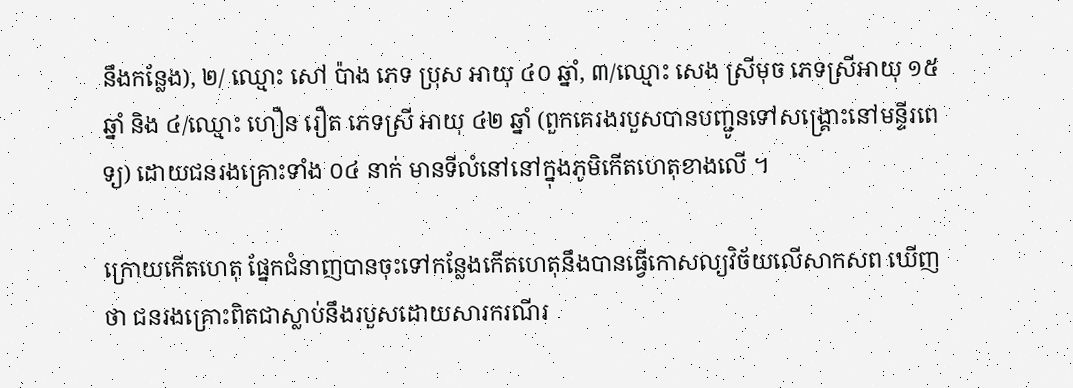នឹងកន្លែង), ២/ ឈ្មោះ សៅ ប៉ាង ភេទ ប្រុស អាយុ ៤០ ឆ្នាំ, ៣/ឈ្មោះ សេង ស្រីមុច ភេទស្រីអាយុ ១៥ឆ្នាំ និង ៤/ឈ្មោះ ហឿន រឿត ភេទស្រី អាយុ ៤២ ឆ្នាំ (ពួកគេរងរបួសបានបញ្ជូនទៅសង្គ្រោះនៅមន្ទីរពេទ្យ) ដោយជនរងគ្រោះទាំង ០៤ នាក់ មានទីលំនៅនៅក្នុងភូមិកើតហេតុខាងលើ ។

ក្រោយកើតហេតុ ផ្នែកជំនាញបានចុះទៅកន្លែងកើតហេតុនឹងបានធ្វើកោសល្យវិច័យលើសាកសព ឃើញថា ជនរងគ្រោះពិតជាស្លាប់នឹងរបួសដោយសារករណីរ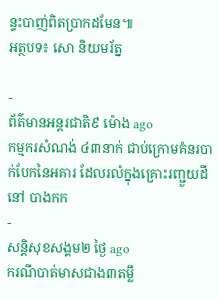ន្ទះបាញ់ពិតប្រាកដមែន៕
អត្ថបទ៖ សោ និយមរ័ត្ន

-
ព័ត៌មានអន្ដរជាតិ៩ ម៉ោង ago
កម្មករសំណង់ ៤៣នាក់ ជាប់ក្រោមគំនរបាក់បែកនៃអគារ ដែលរលំក្នុងគ្រោះរញ្ជួយដីនៅ បាងកក
-
សន្តិសុខសង្គម២ ថ្ងៃ ago
ករណីបាត់មាសជាង៣តម្លឹ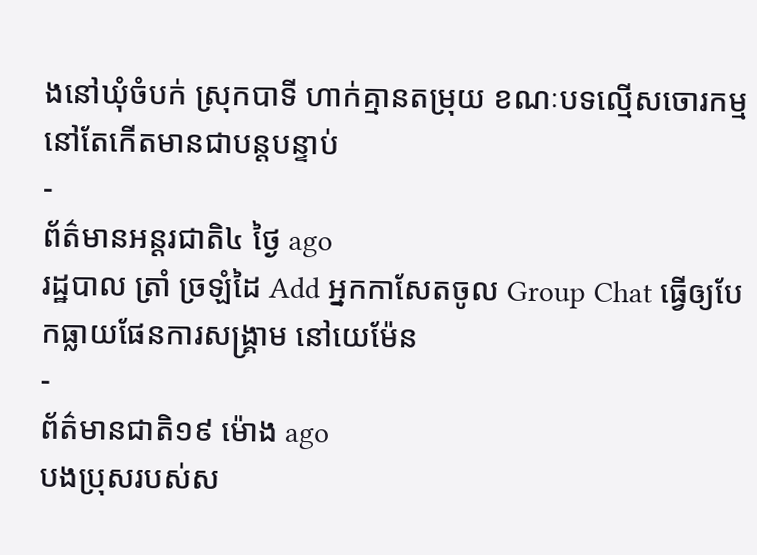ងនៅឃុំចំបក់ ស្រុកបាទី ហាក់គ្មានតម្រុយ ខណៈបទល្មើសចោរកម្មនៅតែកើតមានជាបន្តបន្ទាប់
-
ព័ត៌មានអន្ដរជាតិ៤ ថ្ងៃ ago
រដ្ឋបាល ត្រាំ ច្រឡំដៃ Add អ្នកកាសែតចូល Group Chat ធ្វើឲ្យបែកធ្លាយផែនការសង្គ្រាម នៅយេម៉ែន
-
ព័ត៌មានជាតិ១៩ ម៉ោង ago
បងប្រុសរបស់ស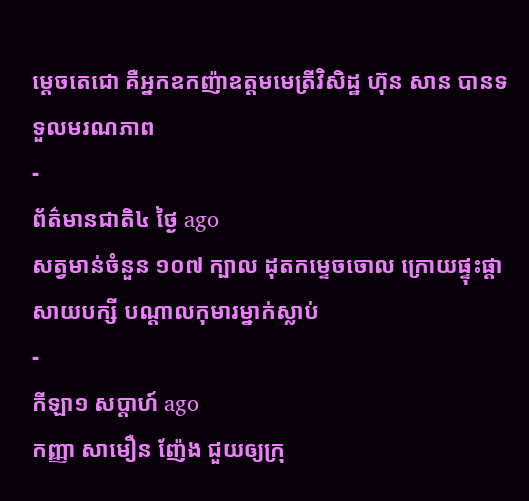ម្ដេចតេជោ គឺអ្នកឧកញ៉ាឧត្តមមេត្រីវិសិដ្ឋ ហ៊ុន សាន បានទទួលមរណភាព
-
ព័ត៌មានជាតិ៤ ថ្ងៃ ago
សត្វមាន់ចំនួន ១០៧ ក្បាល ដុតកម្ទេចចោល ក្រោយផ្ទុះផ្ដាសាយបក្សី បណ្តាលកុមារម្នាក់ស្លាប់
-
កីឡា១ សប្តាហ៍ ago
កញ្ញា សាមឿន ញ៉ែង ជួយឲ្យក្រុ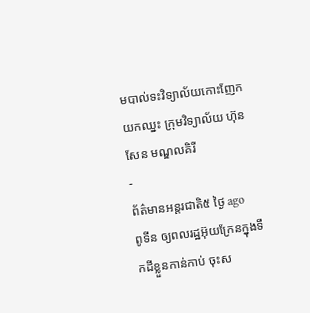មបាល់ទះវិទ្យាល័យកោះញែក យកឈ្នះ ក្រុមវិទ្យាល័យ ហ៊ុនសែន មណ្ឌលគិរី
-
ព័ត៌មានអន្ដរជាតិ៥ ថ្ងៃ ago
ពូទីន ឲ្យពលរដ្ឋអ៊ុយក្រែនក្នុងទឹកដីខ្លួនកាន់កាប់ ចុះស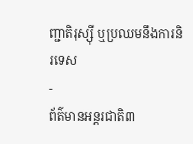ញ្ជាតិរុស្ស៊ី ឬប្រឈមនឹងការនិរទេស
-
ព័ត៌មានអន្ដរជាតិ៣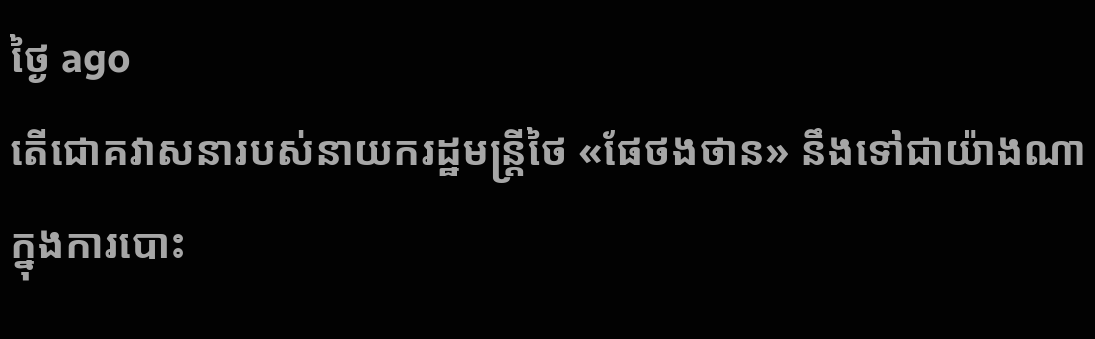ថ្ងៃ ago
តើជោគវាសនារបស់នាយករដ្ឋមន្ត្រីថៃ «ផែថងថាន» នឹងទៅជាយ៉ាងណាក្នុងការបោះ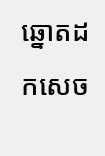ឆ្នោតដកសេច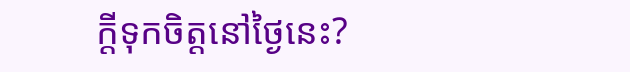ក្តីទុកចិត្តនៅថ្ងៃនេះ?